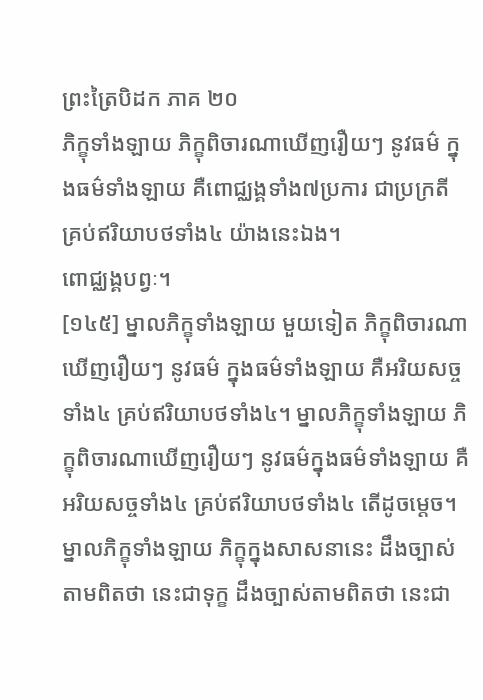ព្រះត្រៃបិដក ភាគ ២០
ភិក្ខុទាំងឡាយ ភិក្ខុពិចារណាឃើញរឿយៗ នូវធម៌ ក្នុងធម៌ទាំងឡាយ គឺពោជ្ឈង្គទាំង៧ប្រការ ជាប្រក្រតី គ្រប់ឥរិយាបថទាំង៤ យ៉ាងនេះឯង។
ពោជ្ឈង្គបព្វៈ។
[១៤៥] ម្នាលភិក្ខុទាំងឡាយ មួយទៀត ភិក្ខុពិចារណាឃើញរឿយៗ នូវធម៌ ក្នុងធម៌ទាំងឡាយ គឺអរិយសច្ចទាំង៤ គ្រប់ឥរិយាបថទាំង៤។ ម្នាលភិក្ខុទាំងឡាយ ភិក្ខុពិចារណាឃើញរឿយៗ នូវធម៌ក្នុងធម៌ទាំងឡាយ គឺអរិយសច្ចទាំង៤ គ្រប់ឥរិយាបថទាំង៤ តើដូចម្តេច។ ម្នាលភិក្ខុទាំងឡាយ ភិក្ខុក្នុងសាសនានេះ ដឹងច្បាស់តាមពិតថា នេះជាទុក្ខ ដឹងច្បាស់តាមពិតថា នេះជា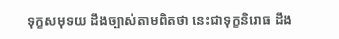ទុក្ខសមុទយ ដឹងច្បាស់តាមពិតថា នេះជាទុក្ខនិរោធ ដឹង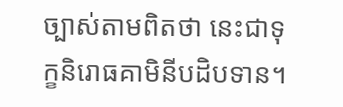ច្បាស់តាមពិតថា នេះជាទុក្ខនិរោធគាមិនីបដិបទាន។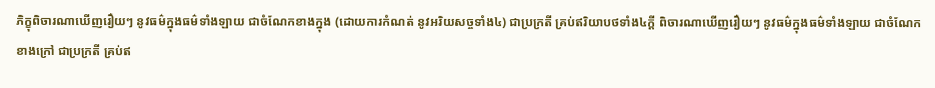ភិក្ខុពិចារណាឃើញរឿយៗ នូវធម៌ក្នុងធម៌ទាំងឡាយ ជាចំណែកខាងក្នុង (ដោយការកំណត់ នូវអរិយសច្ចទាំង៤) ជាប្រក្រតី គ្រប់ឥរិយាបថទាំង៤ក្តី ពិចារណាឃើញរឿយៗ នូវធម៌ក្នុងធម៌ទាំងឡាយ ជាចំណែកខាងក្រៅ ជាប្រក្រតី គ្រប់ឥ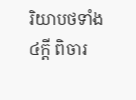រិយាបថទាំង៤ក្តី ពិចារ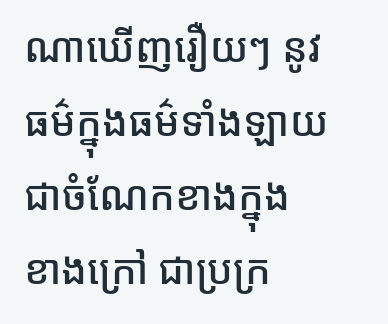ណាឃើញរឿយៗ នូវធម៌ក្នុងធម៌ទាំងឡាយ ជាចំណែកខាងក្នុង ខាងក្រៅ ជាប្រក្រ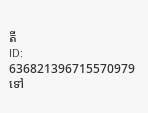តី
ID: 636821396715570979
ទៅ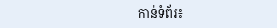កាន់ទំព័រ៖